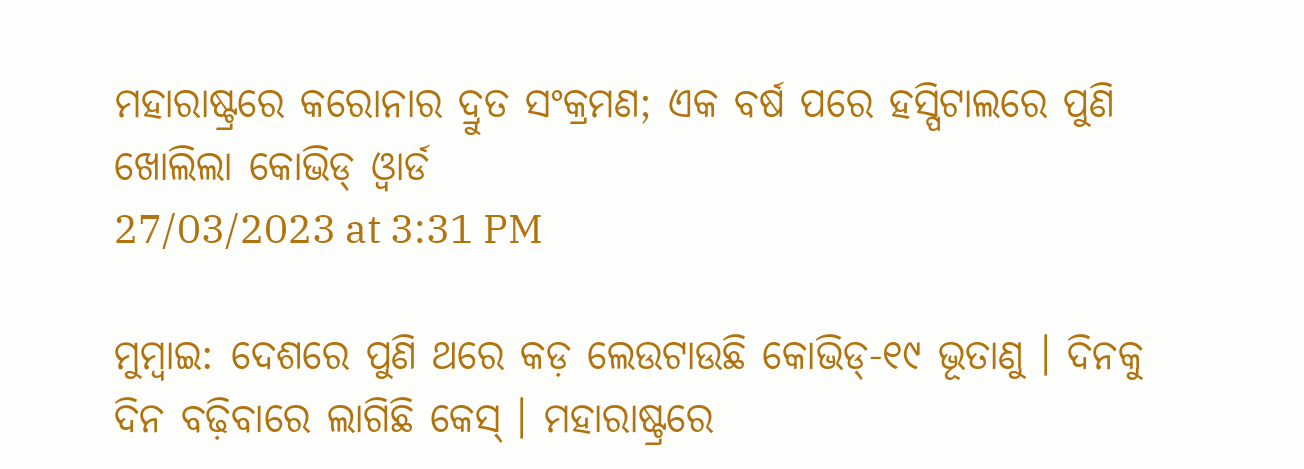ମହାରାଷ୍ଟ୍ରରେ କରୋନାର ଦ୍ରୁତ ସଂକ୍ରମଣ; ଏକ ବର୍ଷ ପରେ ହସ୍ପିଟାଲରେ ପୁଣି ଖୋଲିଲା କୋଭିଡ୍ ଓ୍ବାର୍ଡ
27/03/2023 at 3:31 PM

ମୁମ୍ବାଇ: ଦେଶରେ ପୁଣି ଥରେ କଡ଼ ଲେଉଟାଉଛି କୋଭିଡ୍-୧୯ ଭୂତାଣୁ । ଦିନକୁ ଦିନ ବଢ଼ିବାରେ ଲାଗିଛି କେସ୍ । ମହାରାଷ୍ଟ୍ରରେ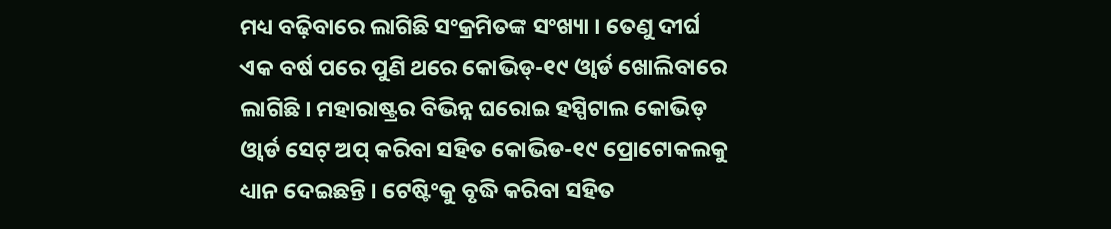ମଧ୍ୟ ବଢ଼ିବାରେ ଲାଗିଛି ସଂକ୍ରମିତଙ୍କ ସଂଖ୍ୟା । ତେଣୁ ଦୀର୍ଘ ଏକ ବର୍ଷ ପରେ ପୁଣି ଥରେ କୋଭିଡ୍-୧୯ ଓ୍ବାର୍ଡ ଖୋଲିବାରେ ଲାଗିଛି । ମହାରାଷ୍ଟ୍ରର ବିଭିନ୍ନ ଘରୋଇ ହସ୍ପିଟାଲ କୋଭିଡ୍ ଓ୍ବାର୍ଡ ସେଟ୍ ଅପ୍ କରିବା ସହିତ କୋଭିଡ-୧୯ ପ୍ରୋଟୋକଲକୁ ଧ୍ୟାନ ଦେଇଛନ୍ତି । ଟେଷ୍ଟିଂକୁ ବୃଦ୍ଧି କରିବା ସହିତ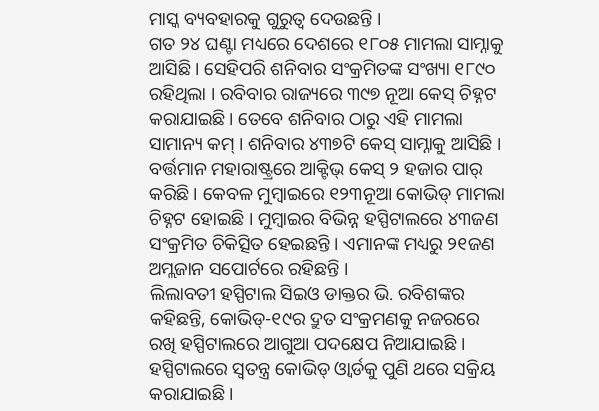ମାସ୍କ ବ୍ୟବହାରକୁ ଗୁରୁତ୍ବ ଦେଉଛନ୍ତି ।
ଗତ ୨୪ ଘଣ୍ଟା ମଧ୍ୟରେ ଦେଶରେ ୧୮୦୫ ମାମଲା ସାମ୍ନାକୁ ଆସିଛି । ସେହିପରି ଶନିବାର ସଂକ୍ରମିତଙ୍କ ସଂଖ୍ୟା ୧୮୯୦ ରହିଥିଲା । ରବିବାର ରାଜ୍ୟରେ ୩୯୭ ନୂଆ କେସ୍ ଚିହ୍ନଟ କରାଯାଇଛି। ତେବେ ଶନିବାର ଠାରୁ ଏହି ମାମଲା ସାମାନ୍ୟ କମ୍ । ଶନିବାର ୪୩୭ଟି କେସ୍ ସାମ୍ନାକୁ ଆସିଛି । ବର୍ତ୍ତମାନ ମହାରାଷ୍ଟ୍ରରେ ଆକ୍ଟିଭ୍ କେସ୍ ୨ ହଜାର ପାର୍ କରିଛି । କେବଳ ମୁମ୍ବାଇରେ ୧୨୩ନୂଆ କୋଭିଡ୍ ମାମଲା ଚିହ୍ନଟ ହୋଇଛି । ମୁମ୍ବାଇର ବିଭିନ୍ନ ହସ୍ପିଟାଲରେ ୪୩ଜଣ ସଂକ୍ରମିତ ଚିକିତ୍ସିତ ହେଇଛନ୍ତି । ଏମାନଙ୍କ ମଧ୍ୟରୁ ୨୧ଜଣ ଅମ୍ଲଜାନ ସପୋର୍ଟରେ ରହିଛନ୍ତି ।
ଲିଲାବତୀ ହସ୍ପିଟାଲ ସିଇଓ ଡାକ୍ତର ଭି. ରବିଶଙ୍କର କହିଛନ୍ତି, କୋଭିଡ୍-୧୯ର ଦ୍ରୁତ ସଂକ୍ରମଣକୁ ନଜରରେ ରଖି ହସ୍ପିଟାଲରେ ଆଗୁଆ ପଦକ୍ଷେପ ନିଆଯାଇଛି । ହସ୍ପିଟାଲରେ ସ୍ବତନ୍ତ୍ର କୋଭିଡ୍ ଓ୍ବାର୍ଡକୁ ପୁଣି ଥରେ ସକ୍ରିୟ କରାଯାଇଛି ।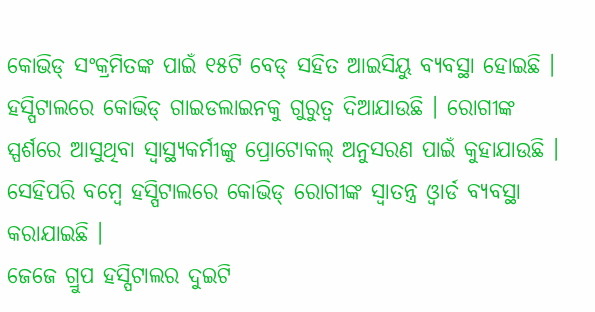କୋଭିଡ୍ ସଂକ୍ରମିତଙ୍କ ପାଇଁ ୧୫ଟି ବେଡ୍ ସହିତ ଆଇସିୟୁ ବ୍ୟବସ୍ଥା ହୋଇଛି । ହସ୍ପିଟାଲରେ କୋଭିଡ୍ ଗାଇଡଲାଇନକୁ ଗୁରୁତ୍ବ ଦିଆଯାଉଛି । ରୋଗୀଙ୍କ ସ୍ପର୍ଶରେ ଆସୁଥିବା ସ୍ବାସ୍ଥ୍ୟକର୍ମୀଙ୍କୁ ପ୍ରୋଟୋକଲ୍ ଅନୁସରଣ ପାଇଁ କୁହାଯାଉଛି । ସେହିପରି ବମ୍ବେ ହସ୍ପିଟାଲରେ କୋଭିଡ୍ ରୋଗୀଙ୍କ ସ୍ବାତନ୍ତ୍ର ଓ୍ବାର୍ଡ ବ୍ୟବସ୍ଥା କରାଯାଇଛି ।
ଜେଜେ ଗ୍ରୁପ ହସ୍ପିଟାଲର ଦୁଇଟି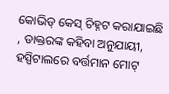କୋଭିଡ୍ କେସ୍ ଚିହ୍ନଟ କରାଯାଇଛି , ଡାକ୍ତରଙ୍କ କହିବା ଅନୁଯାୟୀ, ହସ୍ପିଟାଲରେ ବର୍ତ୍ତମାନ ମୋଟ୍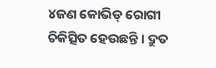୪ଜଣ କୋଭିଡ୍ ରୋଗୀ ଚିକିତ୍ସିତ ହେଉଛନ୍ତି । ଦ୍ରୁତ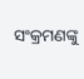ସଂକ୍ରମଣଙ୍କୁ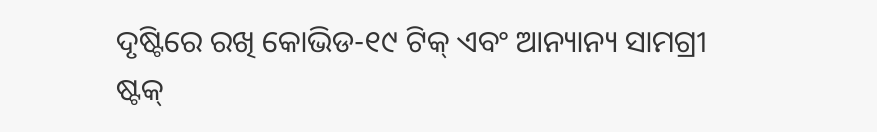ଦୃଷ୍ଟିରେ ରଖି କୋଭିଡ-୧୯ ଟିକ୍ ଏବଂ ଆନ୍ୟାନ୍ୟ ସାମଗ୍ରୀ ଷ୍ଟକ୍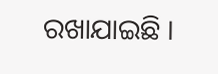ରଖାଯାଇଛି ।